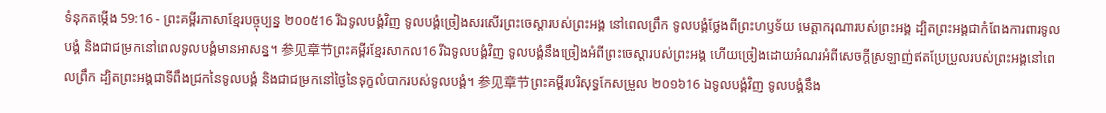ទំនុកតម្កើង 59:16 - ព្រះគម្ពីរភាសាខ្មែរបច្ចុប្បន្ន ២០០៥16 រីឯទូលបង្គំវិញ ទូលបង្គំច្រៀងសរសើរព្រះចេស្ដារបស់ព្រះអង្គ នៅពេលព្រឹក ទូលបង្គំថ្លែងពីព្រះហឫទ័យ មេត្តាករុណារបស់ព្រះអង្គ ដ្បិតព្រះអង្គជាកំពែងការពារទូលបង្គំ និងជាជម្រកនៅពេលទូលបង្គំមានអាសន្ន។ 参见章节ព្រះគម្ពីរខ្មែរសាកល16 រីឯទូលបង្គំវិញ ទូលបង្គំនឹងច្រៀងអំពីព្រះចេស្ដារបស់ព្រះអង្គ ហើយច្រៀងដោយអំណរអំពីសេចក្ដីស្រឡាញ់ឥតប្រែប្រួលរបស់ព្រះអង្គនៅពេលព្រឹក ដ្បិតព្រះអង្គជាទីពឹងជ្រកនៃទូលបង្គំ និងជាជម្រកនៅថ្ងៃនៃទុក្ខលំបាករបស់ទូលបង្គំ។ 参见章节ព្រះគម្ពីរបរិសុទ្ធកែសម្រួល ២០១៦16 ឯទូលបង្គំវិញ ទូលបង្គំនឹង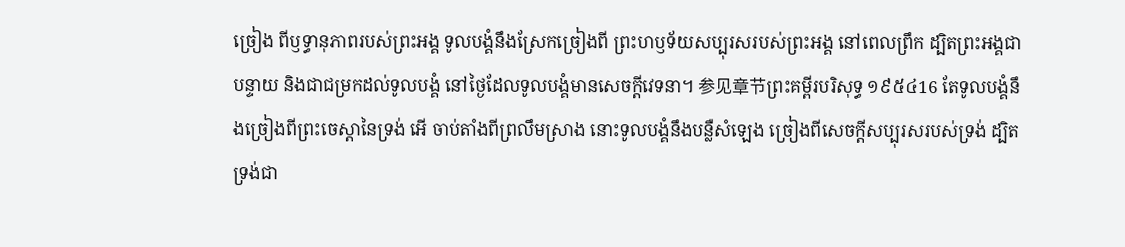ច្រៀង ពីឫទ្ធានុភាពរបស់ព្រះអង្គ ទូលបង្គំនឹងស្រែកច្រៀងពី ព្រះហឫទ័យសប្បុរសរបស់ព្រះអង្គ នៅពេលព្រឹក ដ្បិតព្រះអង្គជាបន្ទាយ និងជាជម្រកដល់ទូលបង្គំ នៅថ្ងៃដែលទូលបង្គំមានសេចក្ដីវេទនា។ 参见章节ព្រះគម្ពីរបរិសុទ្ធ ១៩៥៤16 តែទូលបង្គំនឹងច្រៀងពីព្រះចេស្តានៃទ្រង់ អើ ចាប់តាំងពីព្រលឹមស្រាង នោះទូលបង្គំនឹងបន្លឺសំឡេង ច្រៀងពីសេចក្ដីសប្បុរសរបស់ទ្រង់ ដ្បិតទ្រង់ជា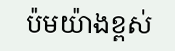ប៉មយ៉ាងខ្ពស់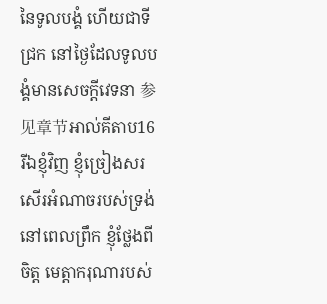នៃទូលបង្គំ ហើយជាទីជ្រក នៅថ្ងៃដែលទូលបង្គំមានសេចក្ដីវេទនា 参见章节អាល់គីតាប16 រីឯខ្ញុំវិញ ខ្ញុំច្រៀងសរសើរអំណាចរបស់ទ្រង់ នៅពេលព្រឹក ខ្ញុំថ្លែងពីចិត្ត មេត្តាករុណារបស់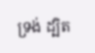ទ្រង់ ដ្បិត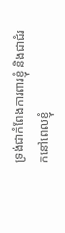ទ្រង់ជាកំពែងការពារខ្ញុំ និងជាជំរកនៅពេលខ្ញុំ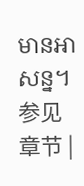មានអាសន្ន។ 参见章节 |